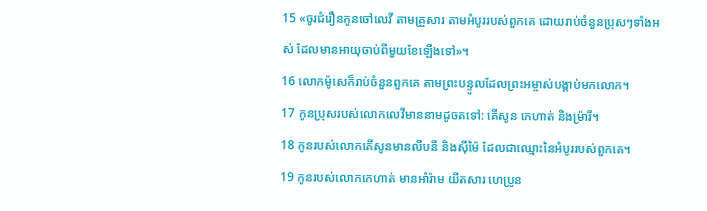15 «ចូរជំរឿនកូនចៅលេវី តាមគ្រួសារ តាមអំបូររបស់ពួកគេ ដោយរាប់ចំនួនប្រុសៗទាំងអស់ ដែលមានអាយុចាប់ពីមួយខែឡើងទៅ»។
16 លោកម៉ូសេក៏រាប់ចំនួនពួកគេ តាមព្រះបន្ទូលដែលព្រះអម្ចាស់បង្គាប់មកលោក។
17 កូនប្រុសរបស់លោកលេវីមាននាមដូចតទៅ: គើសូន កេហាត់ និងម៉្រារី។
18 កូនរបស់លោកគើសូនមានលីបនី និងស៊ីម៉ៃ ដែលជាឈ្មោះនៃអំបូររបស់ពួកគេ។
19 កូនរបស់លោកកេហាត់ មានអាំរ៉ាម យីតសារ ហេប្រូន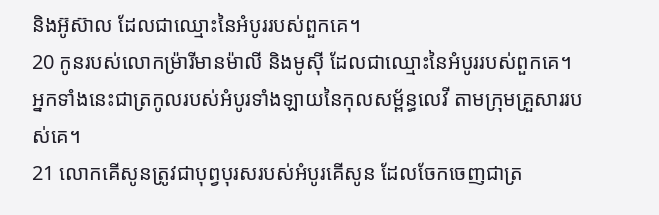និងអ៊ូស៊ាល ដែលជាឈ្មោះនៃអំបូររបស់ពួកគេ។
20 កូនរបស់លោកម៉្រារីមានម៉ាលី និងមូស៊ី ដែលជាឈ្មោះនៃអំបូររបស់ពួកគេ។ អ្នកទាំងនេះជាត្រកូលរបស់អំបូរទាំងឡាយនៃកុលសម្ព័ន្ធលេវី តាមក្រុមគ្រួសាររបស់គេ។
21 លោកគើសូនត្រូវជាបុព្វបុរសរបស់អំបូរគើសូន ដែលចែកចេញជាត្រ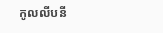កូលលីបនី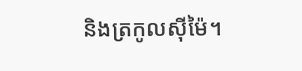និងត្រកូលស៊ីម៉ៃ។